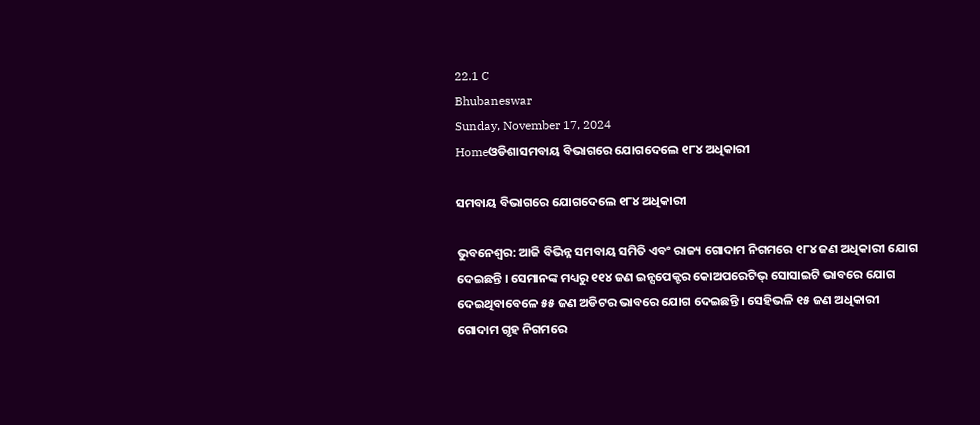22.1 C
Bhubaneswar
Sunday, November 17, 2024
Homeଓଡିଶାସମବାୟ ବିଭାଗରେ ଯୋଗଦେଲେ ୧୮୪ ଅଧିକାରୀ

ସମବାୟ ବିଭାଗରେ ଯୋଗଦେଲେ ୧୮୪ ଅଧିକାରୀ

ଭୁବନେଶ୍ୱର: ଆଜି ବିଭିନ୍ନ ସମବାୟ ସମିତି ଏବଂ ରାଜ୍ୟ ଗୋଦାମ ନିଗମରେ ୧୮୪ ଜଣ ଅଧିକାରୀ ଯୋଗ ଦେଇଛନ୍ତି । ସେମାନଙ୍କ ମଧ୍ୟରୁ ୧୧୪ ଜଣ ଇନ୍ସପେକ୍ଟର କୋଅପରେଟିଭ୍ ସୋସାଇଟି ଭାବରେ ଯୋଗ ଦେଇଥିବାବେଳେ ୫୫ ଜଣ ଅଡିଟର ଭାବରେ ଯୋଗ ଦେଇଛନ୍ତି । ସେହିଭଳି ୧୫ ଜଣ ଅଧିକାରୀ ଗୋଦାମ ଗୃହ ନିଗମରେ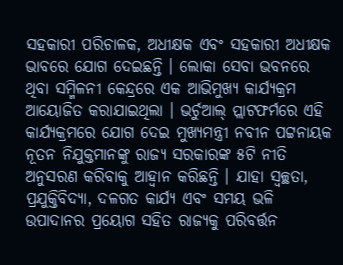ସହକାରୀ ପରିଚାଳକ, ଅଧୀକ୍ଷକ ଏବଂ ସହକାରୀ ଅଧୀକ୍ଷକ ଭାବରେ ଯୋଗ ଦେଇଛନ୍ତି । ଲୋକା ସେବା ଭବନରେ ଥିବା ସମ୍ମିଳନୀ କେନ୍ଦ୍ରରେ ଏକ ଆଭିମୁଖ୍ୟ କାର୍ଯ୍ୟକ୍ରମ ଆୟୋଜିତ କରାଯାଇଥିଲା । ଭର୍ଚୁଆଲ୍ ପ୍ଲାଟଫର୍ମରେ ଏହି କାର୍ଯ୍ୟକ୍ରମରେ ଯୋଗ ଦେଇ ମୁଖ୍ୟମନ୍ତ୍ରୀ ନବୀନ ପଟ୍ଟନାୟକ ନୂତନ ନିଯୁକ୍ତମାନଙ୍କୁ ରାଜ୍ୟ ସରକାରଙ୍କ ୫ଟି ନୀତି ଅନୁସରଣ କରିବାକୁ ଆହ୍ୱାନ କରିଛନ୍ତି । ଯାହା ସ୍ୱଚ୍ଛତା, ପ୍ରଯୁକ୍ତିବିଦ୍ୟା, ଦଳଗତ କାର୍ଯ୍ୟ ଏବଂ ସମୟ ଭଳି ଉପାଦାନର ପ୍ରୟୋଗ ସହିତ ରାଜ୍ୟକୁ ପରିବର୍ତ୍ତନ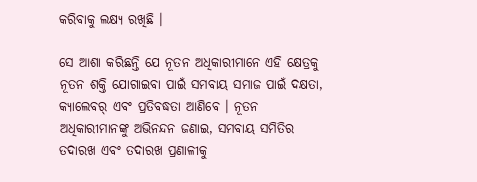କରିବାକୁ ଲକ୍ଷ୍ୟ ରଖିଛି ।

ସେ ଆଶା କରିଛନ୍ତି ଯେ ନୂତନ ଅଧିକାରୀମାନେ ଏହି କ୍ଷେତ୍ରକୁ ନୂତନ ଶକ୍ତି ଯୋଗାଇବା ପାଇଁ ସମବାୟ ସମାଜ ପାଇଁ ଦକ୍ଷତା, କ୍ୟାଲେବର୍ ଏବଂ ପ୍ରତିବଦ୍ଧତା ଆଣିବେ । ନୂତନ ଅଧିକାରୀମାନଙ୍କୁ ଅଭିନନ୍ଦନ ଜଣାଇ, ସମବାୟ ସମିତିର ତଦାରଖ ଏବଂ ତଦାରଖ ପ୍ରଣାଳୀକୁ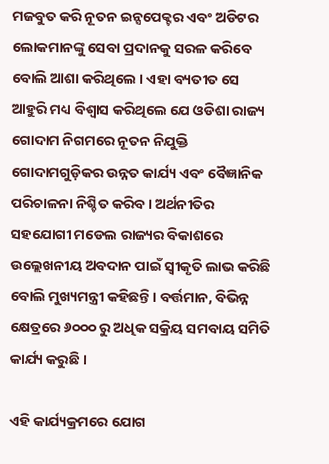ମଜବୁତ କରି ନୂତନ ଇନ୍ସପେକ୍ଟର ଏବଂ ଅଡିଟର ଲୋକମାନଙ୍କୁ ସେବା ପ୍ରଦାନକୁ ସରଳ କରିବେ ବୋଲି ଆଶା କରିଥିଲେ । ଏହା ବ୍ୟତୀତ ସେ ଆହୁରି ମଧ୍ୟ ବିଶ୍ୱାସ କରିଥିଲେ ଯେ ଓଡିଶା ରାଜ୍ୟ ଗୋଦାମ ନିଗମରେ ନୂତନ ନିଯୁକ୍ତି ଗୋଦାମଗୁଡ଼ିକର ଉନ୍ନତ କାର୍ଯ୍ୟ ଏବଂ ବୈଜ୍ଞାନିକ ପରିଚାଳନା ନିଶ୍ଚିତ କରିବ । ଅର୍ଥନୀତିର ସହଯୋଗୀ ମଡେଲ ରାଜ୍ୟର ବିକାଶରେ ଉଲ୍ଲେଖନୀୟ ଅବଦାନ ପାଇଁ ସ୍ୱୀକୃତି ଲାଭ କରିଛି ବୋଲି ମୁଖ୍ୟମନ୍ତ୍ରୀ କହିଛନ୍ତି । ବର୍ତ୍ତମାନ, ବିଭିନ୍ନ କ୍ଷେତ୍ରରେ ୬୦୦୦ ରୁ ଅଧିକ ସକ୍ରିୟ ସମବାୟ ସମିତି କାର୍ଯ୍ୟ କରୁଛି ।

ଏହି କାର୍ଯ୍ୟକ୍ରମରେ ଯୋଗ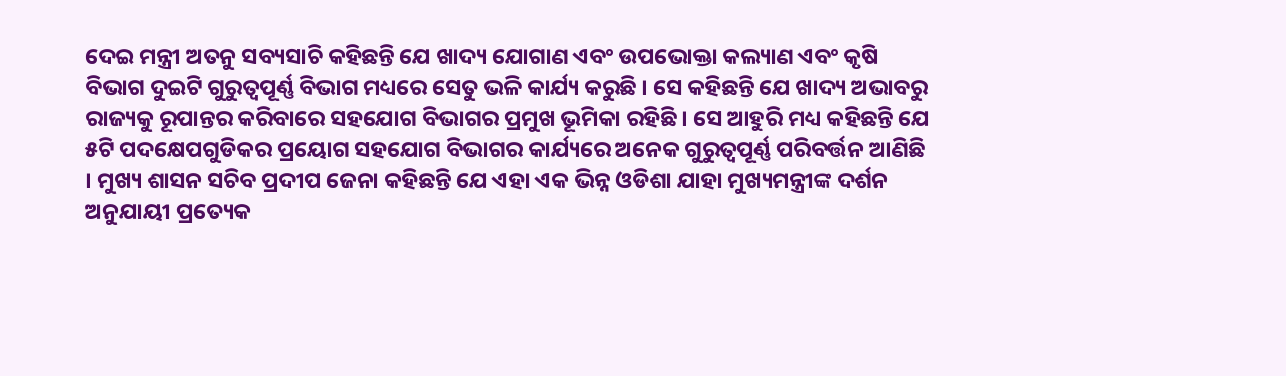ଦେଇ ମନ୍ତ୍ରୀ ଅତନୁ ସବ୍ୟସାଚି କହିଛନ୍ତି ଯେ ଖାଦ୍ୟ ଯୋଗାଣ ଏବଂ ଉପଭୋକ୍ତା କଲ୍ୟାଣ ଏବଂ କୃଷି ବିଭାଗ ଦୁଇଟି ଗୁରୁତ୍ୱପୂର୍ଣ୍ଣ ବିଭାଗ ମଧ୍ୟରେ ସେତୁ ଭଳି କାର୍ଯ୍ୟ କରୁଛି । ସେ କହିଛନ୍ତି ଯେ ଖାଦ୍ୟ ଅଭାବରୁ ରାଜ୍ୟକୁ ରୂପାନ୍ତର କରିବାରେ ସହଯୋଗ ବିଭାଗର ପ୍ରମୁଖ ଭୂମିକା ରହିଛି । ସେ ଆହୁରି ମଧ୍ୟ କହିଛନ୍ତି ଯେ ୫ଟି ପଦକ୍ଷେପଗୁଡିକର ପ୍ରୟୋଗ ସହଯୋଗ ବିଭାଗର କାର୍ଯ୍ୟରେ ଅନେକ ଗୁରୁତ୍ୱପୂର୍ଣ୍ଣ ପରିବର୍ତ୍ତନ ଆଣିଛି । ମୁଖ୍ୟ ଶାସନ ସଚିବ ପ୍ରଦୀପ ଜେନା କହିଛନ୍ତି ଯେ ଏହା ଏକ ଭିନ୍ନ ଓଡିଶା ଯାହା ମୁଖ୍ୟମନ୍ତ୍ରୀଙ୍କ ଦର୍ଶନ ଅନୁଯାୟୀ ପ୍ରତ୍ୟେକ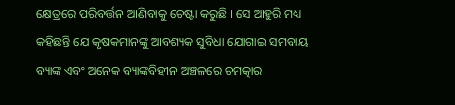କ୍ଷେତ୍ରରେ ପରିବର୍ତ୍ତନ ଆଣିବାକୁ ଚେଷ୍ଟା କରୁଛି । ସେ ଆହୁରି ମଧ୍ୟ କହିଛନ୍ତି ଯେ କୃଷକମାନଙ୍କୁ ଆବଶ୍ୟକ ସୁବିଧା ଯୋଗାଇ ସମବାୟ ବ୍ୟାଙ୍କ ଏବଂ ଅନେକ ବ୍ୟାଙ୍କବିହୀନ ଅଞ୍ଚଳରେ ଚମତ୍କାର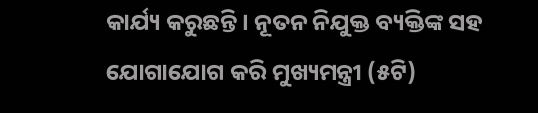କାର୍ଯ୍ୟ କରୁଛନ୍ତି । ନୂତନ ନିଯୁକ୍ତ ବ୍ୟକ୍ତିଙ୍କ ସହ ଯୋଗାଯୋଗ କରି ମୁଖ୍ୟମନ୍ତ୍ରୀ (୫ଟି)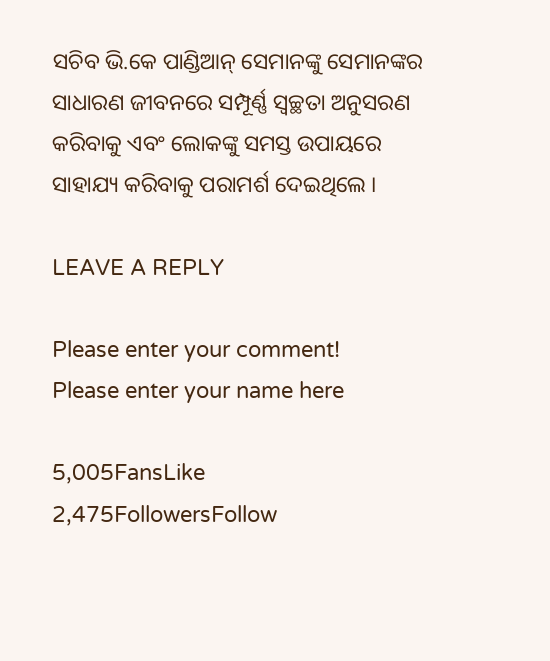ସଚିବ ଭି.କେ ପାଣ୍ଡିଆନ୍ ସେମାନଙ୍କୁ ସେମାନଙ୍କର ସାଧାରଣ ଜୀବନରେ ସମ୍ପୂର୍ଣ୍ଣ ସ୍ୱଚ୍ଛତା ଅନୁସରଣ କରିବାକୁ ଏବଂ ଲୋକଙ୍କୁ ସମସ୍ତ ଉପାୟରେ ସାହାଯ୍ୟ କରିବାକୁ ପରାମର୍ଶ ଦେଇଥିଲେ ।

LEAVE A REPLY

Please enter your comment!
Please enter your name here

5,005FansLike
2,475FollowersFollow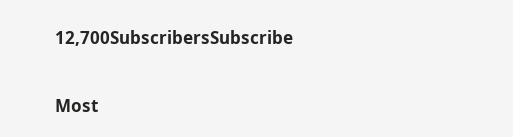12,700SubscribersSubscribe

Most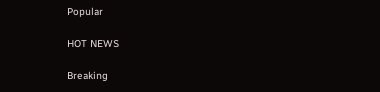Popular

HOT NEWS

Breaking